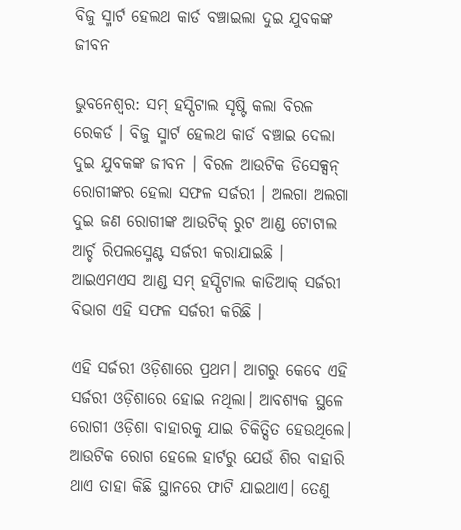ବିଜୁ ସ୍ମାର୍ଟ ହେଲଥ କାର୍ଡ ବଞ୍ଚାଇଲା ଦୁଇ ଯୁବକଙ୍କ ଜୀବନ

ଭୁବନେଶ୍ୱର: ସମ୍ ହସ୍ପିଟାଲ ସୃଷ୍ଟି କଲା ବିରଳ ରେକର୍ଡ । ବିଜୁ ସ୍ମାର୍ଟ ହେଲଥ କାର୍ଡ ବଞ୍ଚାଇ ଦେଲା ଦୁଇ ଯୁବକଙ୍କ ଜୀବନ । ବିରଳ ଆଉଟିକ ଡିସେକ୍ସନ୍ ରୋଗୀଙ୍କର ହେଲା ସଫଳ ସର୍ଜରୀ । ଅଲଗା ଅଲଗା ଦୁଇ ଜଣ ରୋଗୀଙ୍କ ଆଉଟିକ୍ ରୁଟ ଆଣ୍ଡ ଟୋଟାଲ ଆର୍ଚ୍ଚ ରିପଲସ୍ମେଣ୍ଟ ସର୍ଜରୀ କରାଯାଇଛି । ଆଇଏମଏସ ଆଣ୍ଡ ସମ୍ ହସ୍ପିଟାଲ କାଡିଆକ୍ ସର୍ଜରୀ ବିଭାଗ ଏହି ସଫଳ ସର୍ଜରୀ କରିଛି ।

ଏହି ସର୍ଜରୀ ଓଡ଼ିଶାରେ ପ୍ରଥମ। ଆଗରୁ କେବେ ଏହି ସର୍ଜରୀ ଓଡ଼ିଶାରେ ହୋଇ ନଥିଲା। ଆବଶ୍ୟକ ସ୍ଥଳେ ରୋଗୀ ଓଡ଼ିଶା ବାହାରକୁ ଯାଇ ଚିକିତ୍ସିତ ହେଉଥିଲେ। ଆଉଟିକ ରୋଗ ହେଲେ ହାର୍ଟରୁ ଯେଉଁ ଶିର ବାହାରି ଥାଏ ତାହା କିଛି ସ୍ଥାନରେ ଫାଟି ଯାଇଥାଏ। ତେଣୁ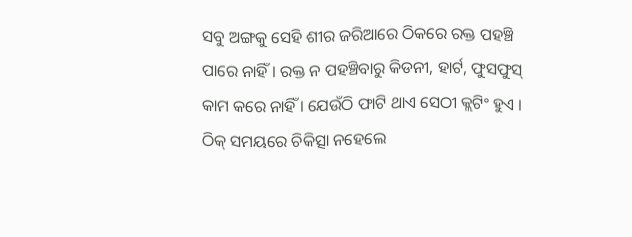ସବୁ ଅଙ୍ଗକୁ ସେହି ଶୀର ଜରିଆରେ ଠିକରେ ରକ୍ତ ପହଞ୍ଚି ପାରେ ନାହିଁ । ରକ୍ତ ନ ପହଞ୍ଚିବାରୁ କିଡନୀ, ହାର୍ଟ, ଫୁସଫୁସ୍ କାମ କରେ ନାହିଁ । ଯେଉଁଠି ଫାଟି ଥାଏ ସେଠୀ କ୍ଲଟିଂ ହୁଏ । ଠିକ୍ ସମୟରେ ଚିକିତ୍ସା ନହେଲେ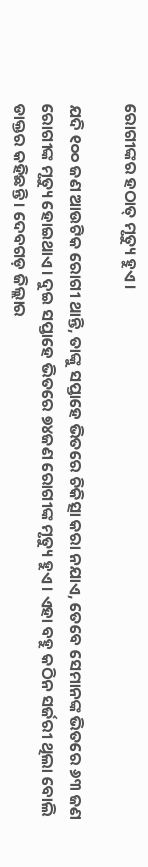ରୋଗୀଙ୍କର ହଠାତ୍ ମୃତ୍ୟୁ ହୁଏ ।

ଯଦି ୧୦୦ ଜଣ ଆଉଟିକ ରୋଗୀ ଥାନ୍ତି, ତାଙ୍କୁ ସପ୍ତାହେ ଭିତରେ ଚିକିତ୍ସା କରା ନଯାଏ, ତେବେ ସେମାନଙ୍କ ଭିତରେ ୬୩ ଜଣ ରୋଗୀଙ୍କ ମୃତ୍ୟୁ ହୋଇଥାଏ। ଦୁଇ ସପ୍ତାହେ ଭିତରେ ୭୪ଜଣ ରୋଗୀଙ୍କ ମୃତ୍ୟୁ ହୁଏ । ଏହା ବହୁ କଠିନ ସର୍ଜରୀ ଥିଲା ବୋଲି ଡାକ୍ତର କହିଛନ୍ତି । ଦେବଗଡ଼ ଜିଲ୍ଲାର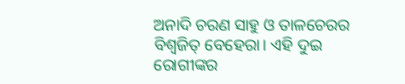ଅନାଦି ଚରଣ ସାହୁ ଓ ତାଳଚେରର ବିଶ୍ୱଜିତ୍ ବେହେରା। ଏହି ଦୁଇ ରୋଗୀଙ୍କର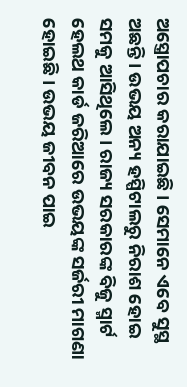ଅସ୍ତ୍ରୋପଚାର କରାଯାଇଛି । ସେମାନେ ଏବେ ସୁସ୍ଥ ଅଛନ୍ତି । ଉଭୟ ଅନ୍ୟ ହସ୍ପିଟାଲରୁ ନିରାଶ ହୋଇ ସମକୁ ଆସିଥିଲେ । ରାଜ୍ୟ ସରକାରଙ୍କ ବିଜୁ ସ୍ମାର୍ଟ ହେଲଥ କାର୍ଡ ଜରିଆରେ ଉଭୟଙ୍କ ସର୍ଜରୀ ମାଗଣା ହୋଇଛି । ଉଭୟ ଜୀବନ ପାଇ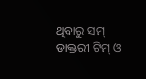ଥିବାରୁ ସମ୍ ଡାକ୍ତରୀ ଟିମ୍ ଓ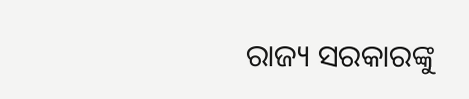ରାଜ୍ୟ ସରକାରଙ୍କୁ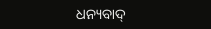ଧନ୍ୟବାଦ୍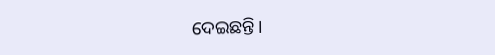ଦେଇଛନ୍ତି।